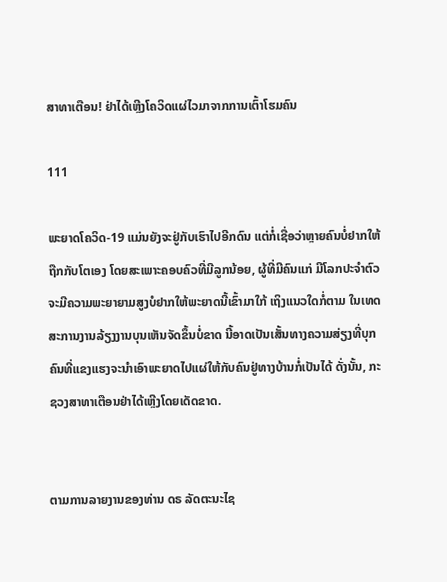ສາທາເຕືອນ! ຢ່າໄດ້ເຫຼີງໂຄວິດແຜ່ໄວມາຈາກການເຕົ້າໂຮມຄົນ

111

ພະຍາດໂຄວິດ-19 ແມ່ນຍັງຈະຢູ່ກັບເຮົາໄປອີກດົນ ແຕ່ກໍ່ເຊື່ອວ່າຫຼາຍຄົນບໍ່ຢາກໃຫ້ຖືກກັບໂຕເອງ ໂດຍສະເພາະຄອບຄົວທີ່ມີລູກນ້ອຍ, ຜູ້ທີ່ມີຄົນແກ່ ມີໂລກປະຈຳຕົວຈະມີຄວາມພະຍາຍາມສູງບໍຢາກໃຫ້ພະຍາດນີ້ເຂົ້າມາໃກ້ ເຖິງແນວໃດກໍ່ຕາມ ໃນເທດສະການງານລ້ຽງງານບຸນເຫັນຈັດຂຶ້ນບໍ່ຂາດ ນີ້ອາດເປັນເສັ້ນທາງຄວາມສ່ຽງທີ່ບຸກຄົນທີ່ແຂງແຮງຈະນຳເອົາພະຍາດໄປແຜ່ໃຫ້ກັບຄົນຢູ່ທາງບ້ານກໍ່ເປັນໄດ້ ດັ່ງນັ້ນ, ກະຊວງສາທາເຕືອນຢ່າໄດ້ເຫຼີງໂດຍເດັດຂາດ.


ຕາມການລາຍງານຂອງທ່ານ ດຣ ລັດຕະນະໄຊ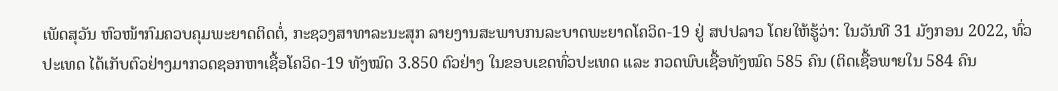ເພັດສຸວັນ ຫົວໜ້າກົມຄວບຄຸມພະຍາດຕິດຕໍ່, ກະຊວງສາທາລະນະສຸກ ລາຍງານສະພາບກນລະບາດພະຍາດໂຄວິດ-19 ຢູ່ ສປປລາວ ໂດຍໃຫ້ຮູ້ວ່າ: ໃນວັນທີ 31 ມັງກອນ 2022, ທົ່ວປະເທດ ໄດ້ເກັບຕົວຢ່າງມາກວດຊອກຫາເຊື້ອໂຄວິດ-19 ທັງໝົດ 3.850 ຕົວຢ່າງ ໃນຂອບເຂດທົ່ວປະເທດ ແລະ ກວດພົບເຊື້ອທັງໝົດ 585 ຄົນ (ຕິດເຊື້ອພາຍໃນ 584 ຄົນ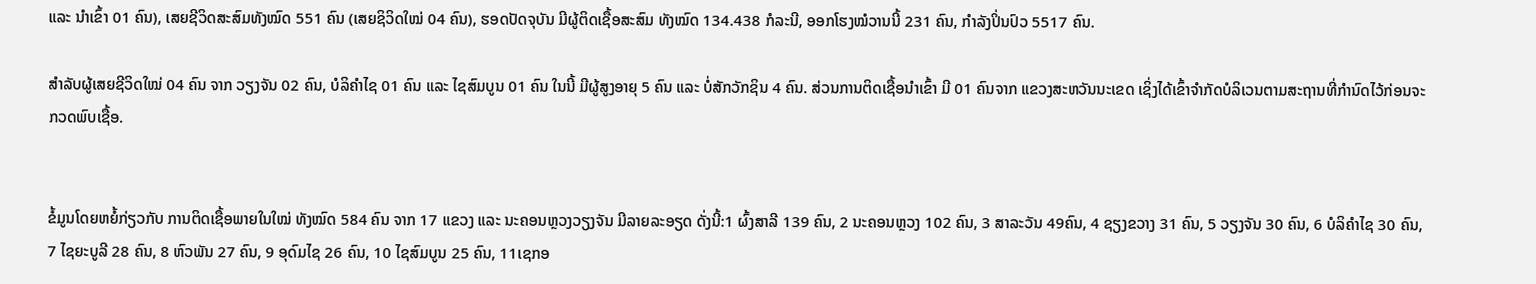ແລະ ນໍາເຂົ້າ 01 ຄົນ), ເສຍຊີວິດສະສົມທັງໝົດ 551 ຄົນ (ເສຍຊິວິດໃໝ່ 04 ຄົນ), ຮອດປັດຈຸບັນ ມີຜູ້ຕິດເຊື້ອສະສົມ ທັງໝົດ 134.438 ກໍລະນີ, ອອກໂຮງໝໍວານນີ້ 231 ຄົນ, ກຳລັງປິ່ນປົວ 5517 ຄົນ.

ສຳລັບຜູ້ເສຍຊີວິດໃໝ່ 04 ຄົນ ຈາກ ວຽງຈັນ 02 ຄົນ, ບໍລິຄໍາໄຊ 01 ຄົນ ແລະ ໄຊສົມບູນ 01 ຄົນ ໃນນີ້ ມີຜູ້ສູງອາຍຸ 5 ຄົນ ແລະ ບໍ່ສັກວັກຊິນ 4 ຄົນ. ສ່ວນການຕິດເຊື້ອນໍາເຂົ້າ ມີ 01 ຄົນຈາກ ແຂວງສະຫວັນນະເຂດ ເຊິ່ງໄດ້ເຂົ້າຈຳກັດບໍລິເວນຕາມສະຖານທີ່ກຳນົດໄວ້ກ່ອນຈະກວດພົບເຊື້ອ.


ຂໍ້ມູນໂດຍຫຍໍ້ກ່ຽວກັບ ການຕິດເຊື້ອພາຍໃນໃໝ່ ທັງໝົດ 584 ຄົນ ຈາກ 17 ແຂວງ ແລະ ນະຄອນຫຼວງວຽງຈັນ ມີລາຍລະອຽດ ດັ່ງນີ້:1 ຜົ້ງສາລີ 139 ຄົນ, 2 ນະຄອນຫຼວງ 102 ຄົນ, 3 ສາລະວັນ 49ຄົນ, 4 ຊຽງຂວາງ 31 ຄົນ, 5 ວຽງຈັນ 30 ຄົນ, 6 ບໍລິຄໍາໄຊ 30 ຄົນ, 7 ໄຊຍະບູລີ 28 ຄົນ, 8 ຫົວພັນ 27 ຄົນ, 9 ອຸດົມໄຊ 26 ຄົນ, 10 ໄຊສົມບູນ 25 ຄົນ, 11ເຊກອ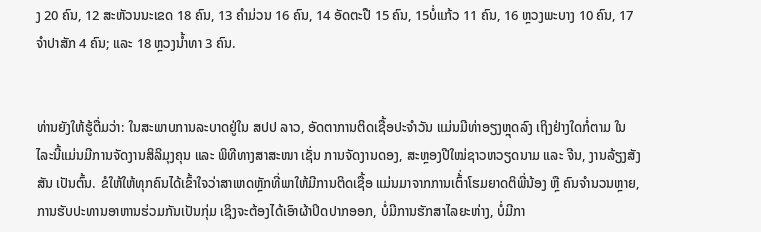ງ 20 ຄົນ, 12 ສະຫັວນນະເຂດ 18 ຄົນ, 13 ຄໍາມ່ວນ 16 ຄົນ, 14 ອັດຕະປື 15 ຄົນ, 15ບໍ່ແກ້ວ 11 ຄົນ, 16 ຫຼວງພະບາງ 10 ຄົນ, 17 ຈໍາປາສັກ 4 ຄົນ; ແລະ 18 ຫຼວງນໍ້າທາ 3 ຄົນ.


ທ່ານຍັງໃຫ້ຮູ້ຕື່ມວ່າ: ໃນສະພາບການລະບາດຢູ່ໃນ ສປປ ລາວ, ອັດຕາການຕິດເຊື້ອປະຈໍາວັນ ແມ່ນມີທ່າອຽງຫຼຸດລົງ ເຖິງຢ່າງໃດກໍ່ຕາມ ໃນໄລະນີ້ແມ່ນມີການຈັດງານສິລິມຸງຄຸນ ແລະ ພິທີທາງສາສະໜາ ເຊັ່ນ ການຈັດງານດອງ, ສະຫຼອງປີໃໝ່ຊາວຫວຽດນາມ ແລະ ຈີນ, ງານລ້ຽງສັງສັນ ເປັນຕົ້ນ. ຂໍໃຫ້ໃຫ້ທຸກຄົນໄດ້ເຂົ້າໃຈວ່າສາເຫດຫຼັກທີ່ພາໃຫ້ມີການຕິດເຊື້ອ ແມ່ນມາຈາກການເຕົ້່າໂຮມຍາດຕິພີ່ນ້ອງ ຫຼື ຄົນຈໍານວນຫຼາຍ, ການຮັບປະທານອາຫານຮ່ວມກັນເປັນກຸ່ມ ເຊິງຈະຕ້ອງໄດ້ເອົາຜ້າປິດປາກອອກ, ບໍ່ມີການຮັກສາໄລຍະຫ່າງ, ບໍ່ມີກາ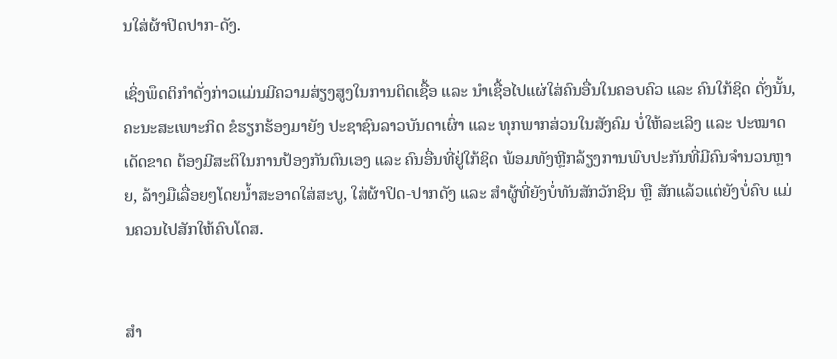ນໃສ່ຜ້າປິດປາກ-ດັງ.

ເຊິ່ງພຶດຕິກໍາດັ່ງກ່າວແມ່ນມີຄວາມສ່ຽງສູງໃນການຕິດເຊື້ອ ແລະ ນໍາເຊື້ອໄປແຜ່ໃສ່ຄົນອື່ນໃນຄອບຄົວ ແລະ ຄົນໃກ້ຊິດ ດັ່ງນັ້ນ, ຄະນະສະເພາະກິດ ຂໍຮຽກຮ້ອງມາຍັງ ປະຊາຊົນລາວບັນດາເຜົ່າ ແລະ ທຸກພາກສ່ວນໃນສັງຄົມ ບໍ່ໃຫ້ລະເລິງ ແລະ ປະໝາດເດັດຂາດ ຕ້ອງມີສະຕິໃນການປ້ອງກັນຕົນເອງ ແລະ ຄົນອື່ນທີ່ຢູ່ໃກ້ຊິດ ພ້ອມທັງຫຼີກລ້ຽງການພົບປະກັນທີ່ມີຄົນຈໍານວນຫຼາຍ, ລ້າງມືເລື່ອຍໆໂດຍນໍ້າສະອາດໃສ່ສະບູ, ໃສ່ຜ້າປິດ-ປາກດັງ ແລະ ສໍາຜູ້ທີ່ຍັງບໍ່ທັນສັກວັກຊິນ ຫຼື ສັກແລ້ວແຕ່ຍັງບໍ່ຄົບ ແມ່ນຄວນໄປສັກໃຫ້ຄົບໂດສ.


ສໍາ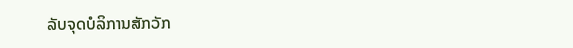ລັບຈຸດບໍລິການສັກວັກ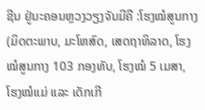ຊີນ ຢູ່ນະຄອນຫຼວງວຽງຈັນມີຄື :ໂຮງໝໍສູນກາງ (ມິດຕະພາບ, ມະໂຫສົດ, ເສດຖາທິລາດ, ໂຮງໝໍສູນກາງ 103 ກອງທັບ, ໂຮງໝໍ 5 ເມສາ, ໂຮງໝໍແມ່ ແລະ ເດັກເກີ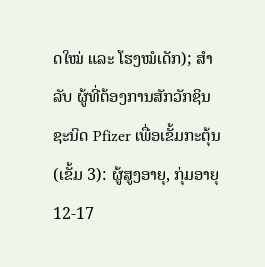ດໃໝ່ ແລະ ໂຮງໝໍເດັກ); ສໍາລັບ ຜູ້ທີ່ຕ້ອງການສັກວັກຊິນ ຊະນິດ Pfizer ເພື່ອເຂັ້ມກະຕຸ້ນ (ເຂັ້ມ 3): ຜູ້ສູງອາຍຸ, ກຸ່ມອາຍຸ 12-17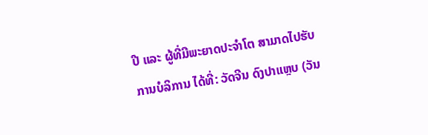ປີ ແລະ ຜູ້ທີ່ມີພະຍາດປະຈໍາໂຕ ສາມາດໄປຮັບການບໍລິການ ໄດ້ທີ່: ວັດຈີນ ດົງປາແຫຼບ (ວັນ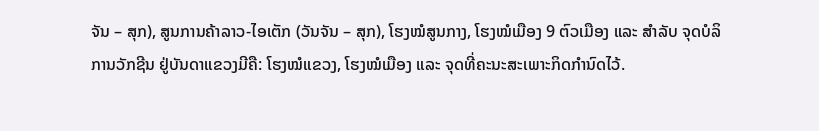ຈັນ – ສຸກ), ສູນການຄ້າລາວ-ໄອເຕັກ (ວັນຈັນ – ສຸກ), ໂຮງໝໍສູນກາງ, ໂຮງໝໍເມືອງ 9 ຕົວເມືອງ ແລະ ສໍາລັບ ຈຸດບໍລິການວັກຊີນ ຢູ່ບັນດາແຂວງມີຄື: ໂຮງໝໍແຂວງ, ໂຮງໝໍເມືອງ ແລະ ຈຸດທີ່ຄະນະສະເພາະກິດກໍານົດໄວ້.